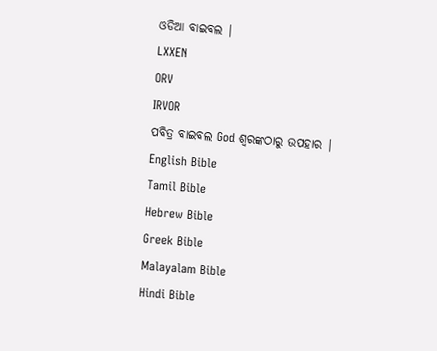ଓଡିଆ ବାଇବଲ |
LXXEN
ORV
IRVOR
ପବିତ୍ର ବାଇବଲ God ଶ୍ବରଙ୍କଠାରୁ ଉପହାର |
English Bible
Tamil Bible
Hebrew Bible
Greek Bible
Malayalam Bible
Hindi Bible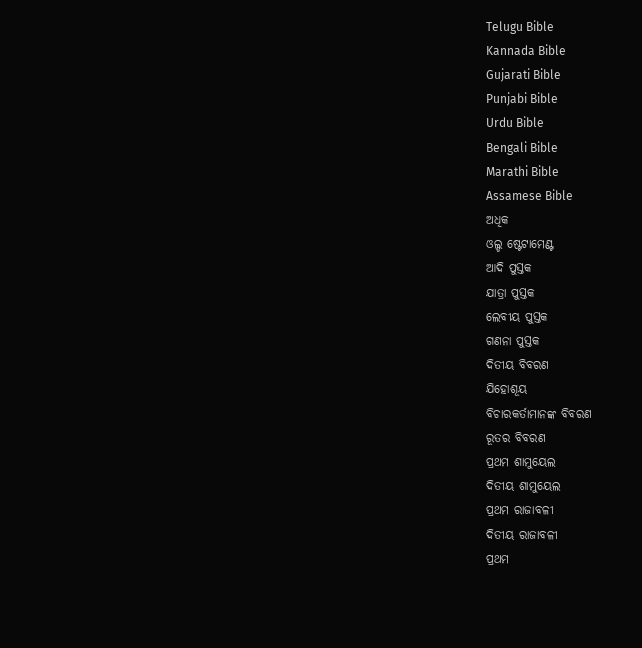Telugu Bible
Kannada Bible
Gujarati Bible
Punjabi Bible
Urdu Bible
Bengali Bible
Marathi Bible
Assamese Bible
ଅଧିକ
ଓଲ୍ଡ ଷ୍ଟେଟାମେଣ୍ଟ
ଆଦି ପୁସ୍ତକ
ଯାତ୍ରା ପୁସ୍ତକ
ଲେବୀୟ ପୁସ୍ତକ
ଗଣନା ପୁସ୍ତକ
ଦିତୀୟ ବିବରଣ
ଯିହୋଶୂୟ
ବିଚାରକର୍ତାମାନଙ୍କ ବିବରଣ
ରୂତର ବିବରଣ
ପ୍ରଥମ ଶାମୁୟେଲ
ଦିତୀୟ ଶାମୁୟେଲ
ପ୍ରଥମ ରାଜାବଳୀ
ଦିତୀୟ ରାଜାବଳୀ
ପ୍ରଥମ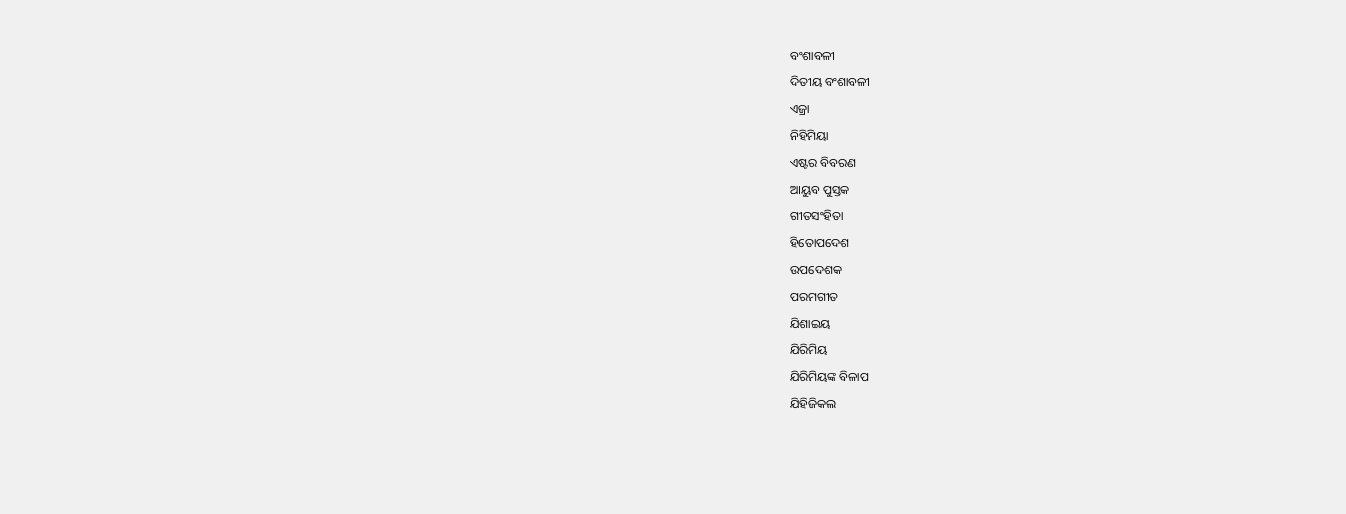ବଂଶାବଳୀ
ଦିତୀୟ ବଂଶାବଳୀ
ଏଜ୍ରା
ନିହିମିୟା
ଏଷ୍ଟର ବିବରଣ
ଆୟୁବ ପୁସ୍ତକ
ଗୀତସଂହିତା
ହିତୋପଦେଶ
ଉପଦେଶକ
ପରମଗୀତ
ଯିଶାଇୟ
ଯିରିମିୟ
ଯିରିମିୟଙ୍କ ବିଳାପ
ଯିହିଜିକଲ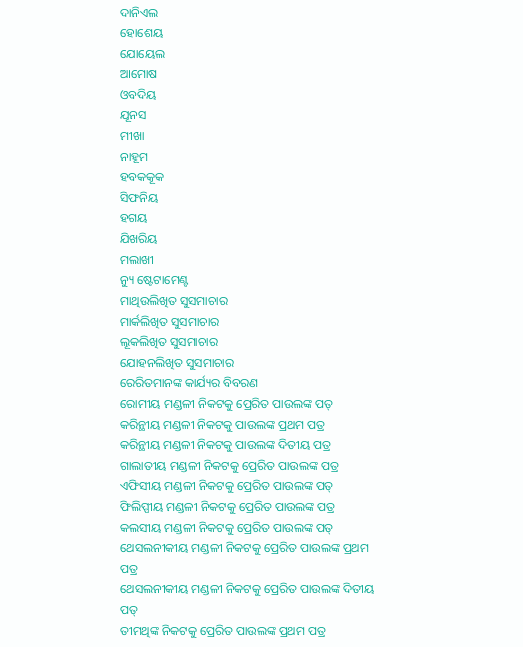ଦାନିଏଲ
ହୋଶେୟ
ଯୋୟେଲ
ଆମୋଷ
ଓବଦିୟ
ଯୂନସ
ମୀଖା
ନାହୂମ
ହବକକୂକ
ସିଫନିୟ
ହଗୟ
ଯିଖରିୟ
ମଲାଖୀ
ନ୍ୟୁ ଷ୍ଟେଟାମେଣ୍ଟ
ମାଥିଉଲିଖିତ ସୁସମାଚାର
ମାର୍କଲିଖିତ ସୁସମାଚାର
ଲୂକଲିଖିତ ସୁସମାଚାର
ଯୋହନଲିଖିତ ସୁସମାଚାର
ରେରିତମାନଙ୍କ କାର୍ଯ୍ୟର ବିବରଣ
ରୋମୀୟ ମଣ୍ଡଳୀ ନିକଟକୁ ପ୍ରେରିତ ପାଉଲଙ୍କ ପତ୍
କରିନ୍ଥୀୟ ମଣ୍ଡଳୀ ନିକଟକୁ ପାଉଲଙ୍କ ପ୍ରଥମ ପତ୍ର
କରିନ୍ଥୀୟ ମଣ୍ଡଳୀ ନିକଟକୁ ପାଉଲଙ୍କ ଦିତୀୟ ପତ୍ର
ଗାଲାତୀୟ ମଣ୍ଡଳୀ ନିକଟକୁ ପ୍ରେରିତ ପାଉଲଙ୍କ ପତ୍ର
ଏଫିସୀୟ ମଣ୍ଡଳୀ ନିକଟକୁ ପ୍ରେରିତ ପାଉଲଙ୍କ ପତ୍
ଫିଲିପ୍ପୀୟ ମଣ୍ଡଳୀ ନିକଟକୁ ପ୍ରେରିତ ପାଉଲଙ୍କ ପତ୍ର
କଲସୀୟ ମଣ୍ଡଳୀ ନିକଟକୁ ପ୍ରେରିତ ପାଉଲଙ୍କ ପତ୍
ଥେସଲନୀକୀୟ ମଣ୍ଡଳୀ ନିକଟକୁ ପ୍ରେରିତ ପାଉଲଙ୍କ ପ୍ରଥମ ପତ୍ର
ଥେସଲନୀକୀୟ ମଣ୍ଡଳୀ ନିକଟକୁ ପ୍ରେରିତ ପାଉଲଙ୍କ ଦିତୀୟ ପତ୍
ତୀମଥିଙ୍କ ନିକଟକୁ ପ୍ରେରିତ ପାଉଲଙ୍କ ପ୍ରଥମ ପତ୍ର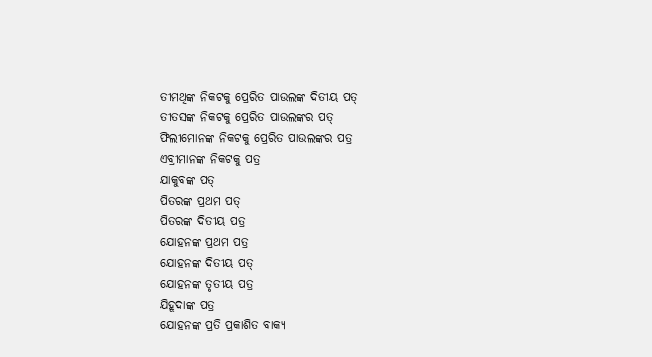ତୀମଥିଙ୍କ ନିକଟକୁ ପ୍ରେରିତ ପାଉଲଙ୍କ ଦିତୀୟ ପତ୍
ତୀତସଙ୍କ ନିକଟକୁ ପ୍ରେରିତ ପାଉଲଙ୍କର ପତ୍
ଫିଲୀମୋନଙ୍କ ନିକଟକୁ ପ୍ରେରିତ ପାଉଲଙ୍କର ପତ୍ର
ଏବ୍ରୀମାନଙ୍କ ନିକଟକୁ ପତ୍ର
ଯାକୁବଙ୍କ ପତ୍
ପିତରଙ୍କ ପ୍ରଥମ ପତ୍
ପିତରଙ୍କ ଦିତୀୟ ପତ୍ର
ଯୋହନଙ୍କ ପ୍ରଥମ ପତ୍ର
ଯୋହନଙ୍କ ଦିତୀୟ ପତ୍
ଯୋହନଙ୍କ ତୃତୀୟ ପତ୍ର
ଯିହୂଦାଙ୍କ ପତ୍ର
ଯୋହନଙ୍କ ପ୍ରତି ପ୍ରକାଶିତ ବାକ୍ୟ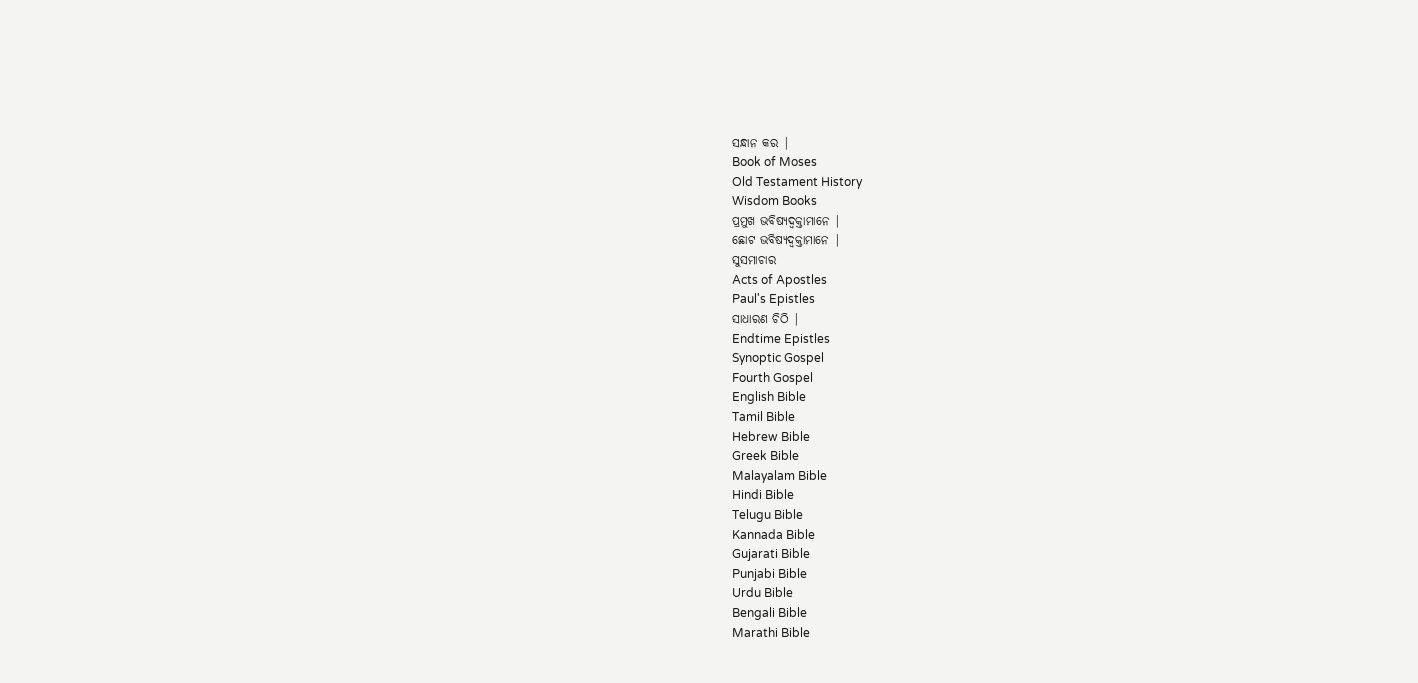ସନ୍ଧାନ କର |
Book of Moses
Old Testament History
Wisdom Books
ପ୍ରମୁଖ ଭବିଷ୍ୟଦ୍ବକ୍ତାମାନେ |
ଛୋଟ ଭବିଷ୍ୟଦ୍ବକ୍ତାମାନେ |
ସୁସମାଚାର
Acts of Apostles
Paul's Epistles
ସାଧାରଣ ଚିଠି |
Endtime Epistles
Synoptic Gospel
Fourth Gospel
English Bible
Tamil Bible
Hebrew Bible
Greek Bible
Malayalam Bible
Hindi Bible
Telugu Bible
Kannada Bible
Gujarati Bible
Punjabi Bible
Urdu Bible
Bengali Bible
Marathi Bible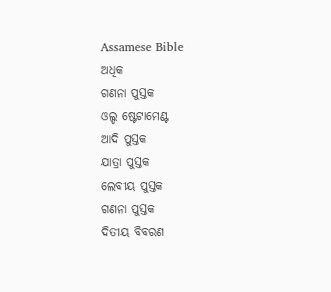Assamese Bible
ଅଧିକ
ଗଣନା ପୁସ୍ତକ
ଓଲ୍ଡ ଷ୍ଟେଟାମେଣ୍ଟ
ଆଦି ପୁସ୍ତକ
ଯାତ୍ରା ପୁସ୍ତକ
ଲେବୀୟ ପୁସ୍ତକ
ଗଣନା ପୁସ୍ତକ
ଦିତୀୟ ବିବରଣ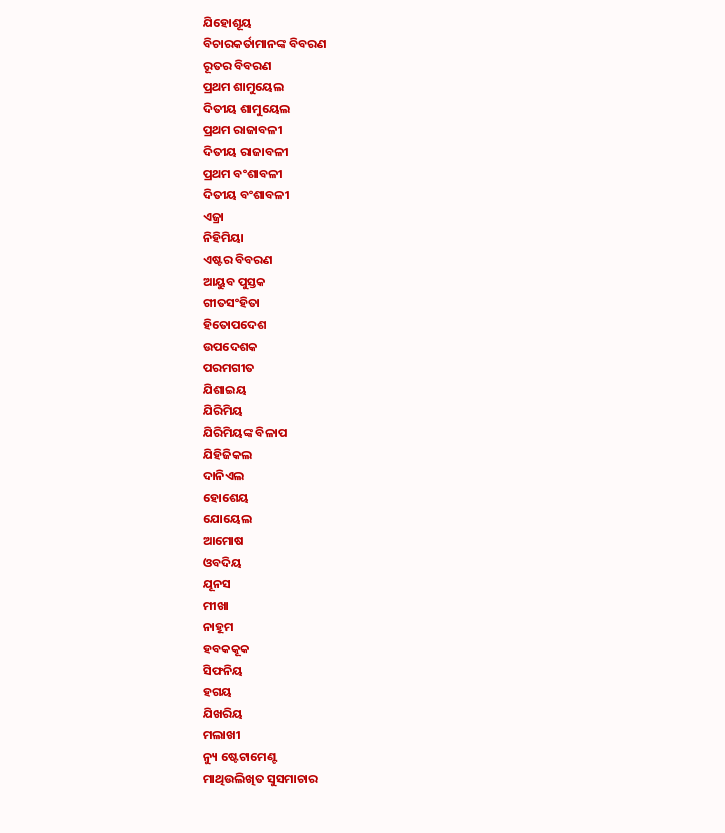ଯିହୋଶୂୟ
ବିଚାରକର୍ତାମାନଙ୍କ ବିବରଣ
ରୂତର ବିବରଣ
ପ୍ରଥମ ଶାମୁୟେଲ
ଦିତୀୟ ଶାମୁୟେଲ
ପ୍ରଥମ ରାଜାବଳୀ
ଦିତୀୟ ରାଜାବଳୀ
ପ୍ରଥମ ବଂଶାବଳୀ
ଦିତୀୟ ବଂଶାବଳୀ
ଏଜ୍ରା
ନିହିମିୟା
ଏଷ୍ଟର ବିବରଣ
ଆୟୁବ ପୁସ୍ତକ
ଗୀତସଂହିତା
ହିତୋପଦେଶ
ଉପଦେଶକ
ପରମଗୀତ
ଯିଶାଇୟ
ଯିରିମିୟ
ଯିରିମିୟଙ୍କ ବିଳାପ
ଯିହିଜିକଲ
ଦାନିଏଲ
ହୋଶେୟ
ଯୋୟେଲ
ଆମୋଷ
ଓବଦିୟ
ଯୂନସ
ମୀଖା
ନାହୂମ
ହବକକୂକ
ସିଫନିୟ
ହଗୟ
ଯିଖରିୟ
ମଲାଖୀ
ନ୍ୟୁ ଷ୍ଟେଟାମେଣ୍ଟ
ମାଥିଉଲିଖିତ ସୁସମାଚାର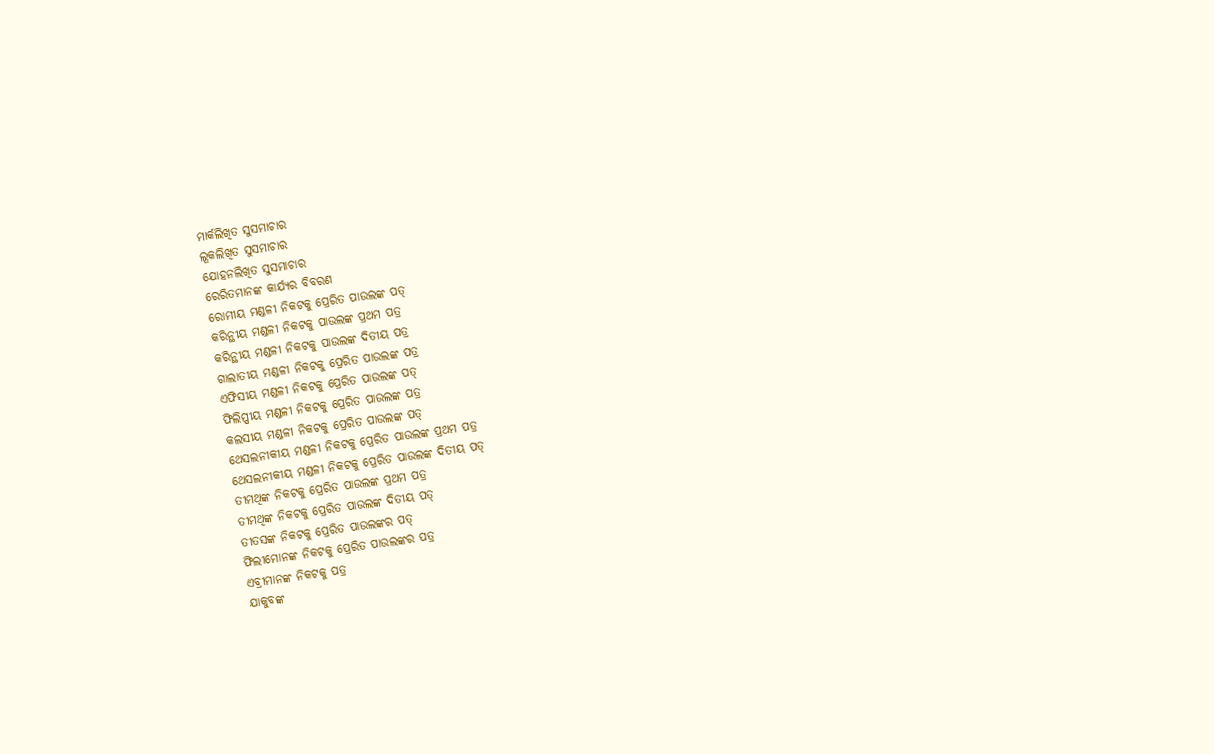ମାର୍କଲିଖିତ ସୁସମାଚାର
ଲୂକଲିଖିତ ସୁସମାଚାର
ଯୋହନଲିଖିତ ସୁସମାଚାର
ରେରିତମାନଙ୍କ କାର୍ଯ୍ୟର ବିବରଣ
ରୋମୀୟ ମଣ୍ଡଳୀ ନିକଟକୁ ପ୍ରେରିତ ପାଉଲଙ୍କ ପତ୍
କରିନ୍ଥୀୟ ମଣ୍ଡଳୀ ନିକଟକୁ ପାଉଲଙ୍କ ପ୍ରଥମ ପତ୍ର
କରିନ୍ଥୀୟ ମଣ୍ଡଳୀ ନିକଟକୁ ପାଉଲଙ୍କ ଦିତୀୟ ପତ୍ର
ଗାଲାତୀୟ ମଣ୍ଡଳୀ ନିକଟକୁ ପ୍ରେରିତ ପାଉଲଙ୍କ ପତ୍ର
ଏଫିସୀୟ ମଣ୍ଡଳୀ ନିକଟକୁ ପ୍ରେରିତ ପାଉଲଙ୍କ ପତ୍
ଫିଲିପ୍ପୀୟ ମଣ୍ଡଳୀ ନିକଟକୁ ପ୍ରେରିତ ପାଉଲଙ୍କ ପତ୍ର
କଲସୀୟ ମଣ୍ଡଳୀ ନିକଟକୁ ପ୍ରେରିତ ପାଉଲଙ୍କ ପତ୍
ଥେସଲନୀକୀୟ ମଣ୍ଡଳୀ ନିକଟକୁ ପ୍ରେରିତ ପାଉଲଙ୍କ ପ୍ରଥମ ପତ୍ର
ଥେସଲନୀକୀୟ ମଣ୍ଡଳୀ ନିକଟକୁ ପ୍ରେରିତ ପାଉଲଙ୍କ ଦିତୀୟ ପତ୍
ତୀମଥିଙ୍କ ନିକଟକୁ ପ୍ରେରିତ ପାଉଲଙ୍କ ପ୍ରଥମ ପତ୍ର
ତୀମଥିଙ୍କ ନିକଟକୁ ପ୍ରେରିତ ପାଉଲଙ୍କ ଦିତୀୟ ପତ୍
ତୀତସଙ୍କ ନିକଟକୁ ପ୍ରେରିତ ପାଉଲଙ୍କର ପତ୍
ଫିଲୀମୋନଙ୍କ ନିକଟକୁ ପ୍ରେରିତ ପାଉଲଙ୍କର ପତ୍ର
ଏବ୍ରୀମାନଙ୍କ ନିକଟକୁ ପତ୍ର
ଯାକୁବଙ୍କ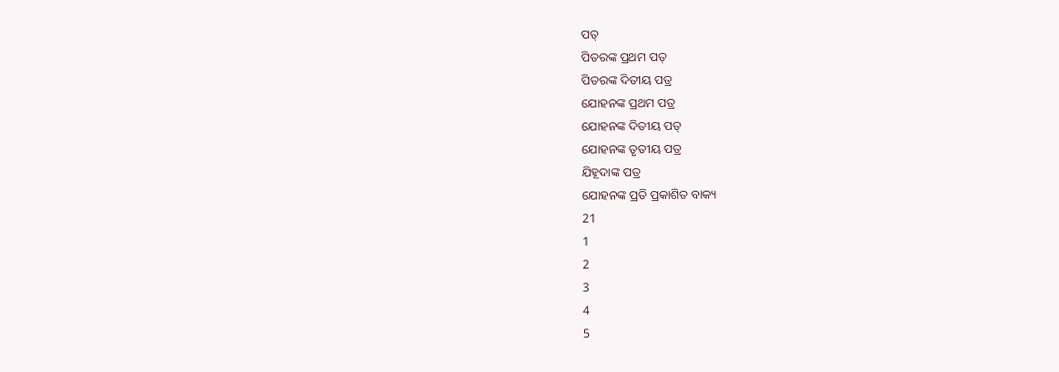ପତ୍
ପିତରଙ୍କ ପ୍ରଥମ ପତ୍
ପିତରଙ୍କ ଦିତୀୟ ପତ୍ର
ଯୋହନଙ୍କ ପ୍ରଥମ ପତ୍ର
ଯୋହନଙ୍କ ଦିତୀୟ ପତ୍
ଯୋହନଙ୍କ ତୃତୀୟ ପତ୍ର
ଯିହୂଦାଙ୍କ ପତ୍ର
ଯୋହନଙ୍କ ପ୍ରତି ପ୍ରକାଶିତ ବାକ୍ୟ
21
1
2
3
4
5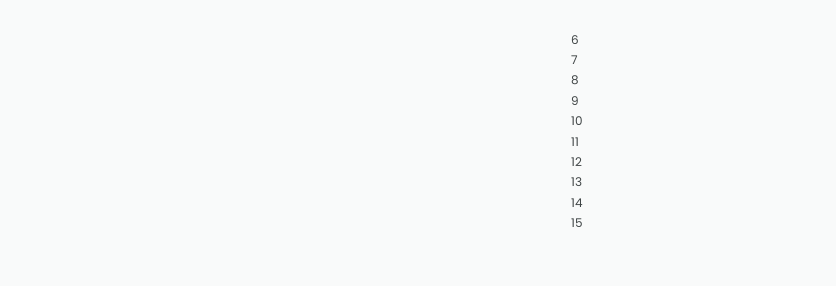6
7
8
9
10
11
12
13
14
15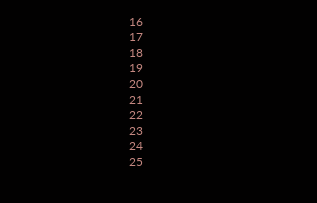16
17
18
19
20
21
22
23
24
25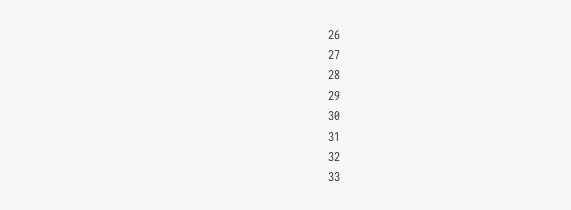26
27
28
29
30
31
32
33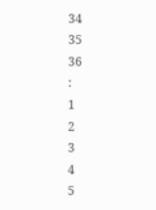34
35
36
:
1
2
3
4
5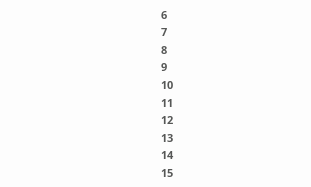6
7
8
9
10
11
12
13
14
15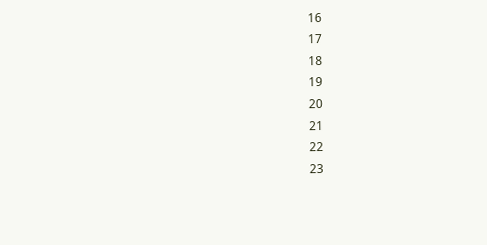16
17
18
19
20
21
22
23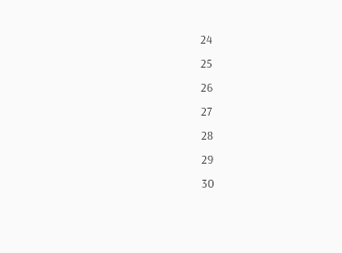24
25
26
27
28
29
30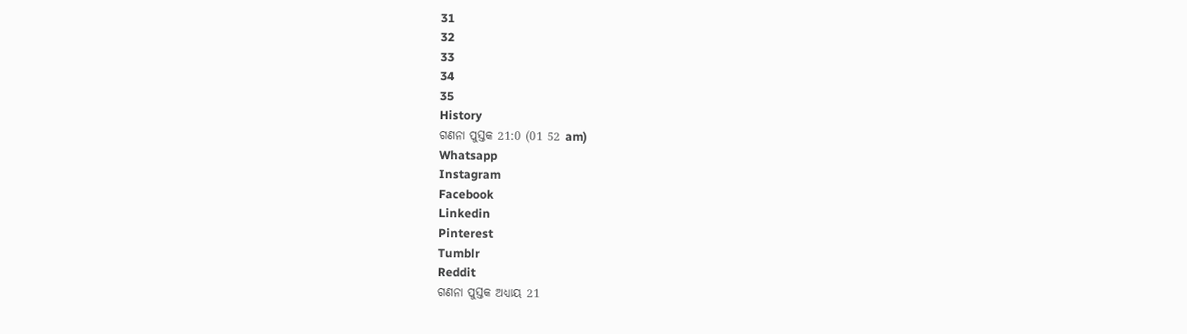31
32
33
34
35
History
ଗଣନା ପୁସ୍ତକ 21:0 (01 52 am)
Whatsapp
Instagram
Facebook
Linkedin
Pinterest
Tumblr
Reddit
ଗଣନା ପୁସ୍ତକ ଅଧ୍ୟାୟ 21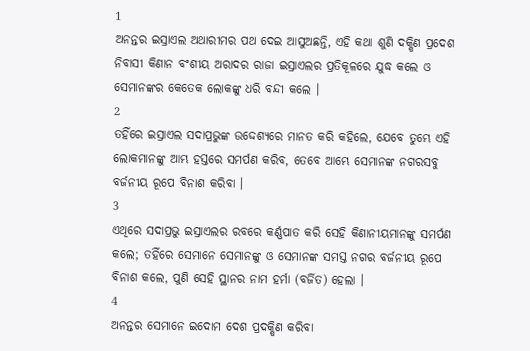1
ଅନନ୍ତର ଇସ୍ରାଏଲ ଅଥାରୀମର ପଥ ଦେଇ ଆସୁଅଛନ୍ତି, ଏହି କଥା ଶୁଣି ଦକ୍ଷିଣ ପ୍ରଦେଶ ନିବାସୀ କିଣାନ ବଂଶୀୟ ଅରାଦର ରାଜା ଇସ୍ରାଏଲର ପ୍ରତିକୂଳରେ ଯୁଦ୍ଧ କଲେ ଓ ସେମାନଙ୍କର କେତେକ ଲୋକଙ୍କୁ ଧରି ବନ୍ଦୀ କଲେ ।
2
ତହିଁରେ ଇସ୍ରାଏଲ ସଦାପ୍ରଭୁଙ୍କ ଉଦ୍ଦେଶ୍ୟରେ ମାନତ କରି କହିଲେ, ଯେବେ ତୁମ୍ଭେ ଏହି ଲୋକମାନଙ୍କୁ ଆମ୍ଭ ହସ୍ତରେ ସମର୍ପଣ କରିବ, ତେବେ ଆମ୍ଭେ ସେମାନଙ୍କ ନଗରସବୁ ବର୍ଜନୀୟ ରୂପେ ବିନାଶ କରିବା ।
3
ଏଥିରେ ସଦାପ୍ରଭୁ ଇସ୍ରାଏଲର ରବରେ କର୍ଣ୍ଣପାତ କରି ସେହି କିଣାନୀୟମାନଙ୍କୁ ସମର୍ପଣ କଲେ; ତହିଁରେ ସେମାନେ ସେମାନଙ୍କୁ ଓ ସେମାନଙ୍କ ସମସ୍ତ ନଗର ବର୍ଜନୀୟ ରୂପେ ବିନାଶ କଲେ, ପୁଣି ସେହି ସ୍ଥାନର ନାମ ହର୍ମା (ବର୍ଜିତ) ହେଲା ।
4
ଅନନ୍ତର ସେମାନେ ଇଦୋମ ଦେଶ ପ୍ରଦକ୍ଷିଣ କରିବା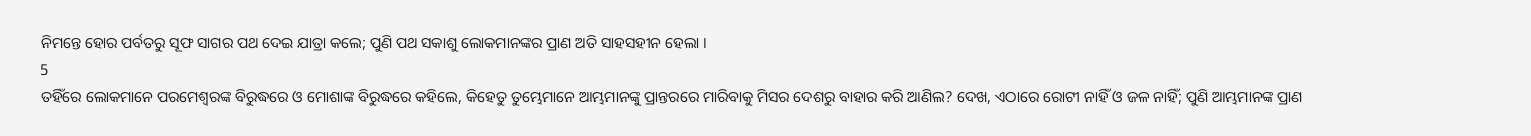ନିମନ୍ତେ ହୋର ପର୍ବତରୁ ସୂଫ ସାଗର ପଥ ଦେଇ ଯାତ୍ରା କଲେ; ପୁଣି ପଥ ସକାଶୁ ଲୋକମାନଙ୍କର ପ୍ରାଣ ଅତି ସାହସହୀନ ହେଲା ।
5
ତହିଁରେ ଲୋକମାନେ ପରମେଶ୍ଵରଙ୍କ ବିରୁଦ୍ଧରେ ଓ ମୋଶାଙ୍କ ବିରୁଦ୍ଧରେ କହିଲେ, କିହେତୁ ତୁମ୍ଭେମାନେ ଆମ୍ଭମାନଙ୍କୁ ପ୍ରାନ୍ତରରେ ମାରିବାକୁ ମିସର ଦେଶରୁ ବାହାର କରି ଆଣିଲ? ଦେଖ, ଏଠାରେ ରୋଟୀ ନାହିଁ ଓ ଜଳ ନାହିଁ; ପୁଣି ଆମ୍ଭମାନଙ୍କ ପ୍ରାଣ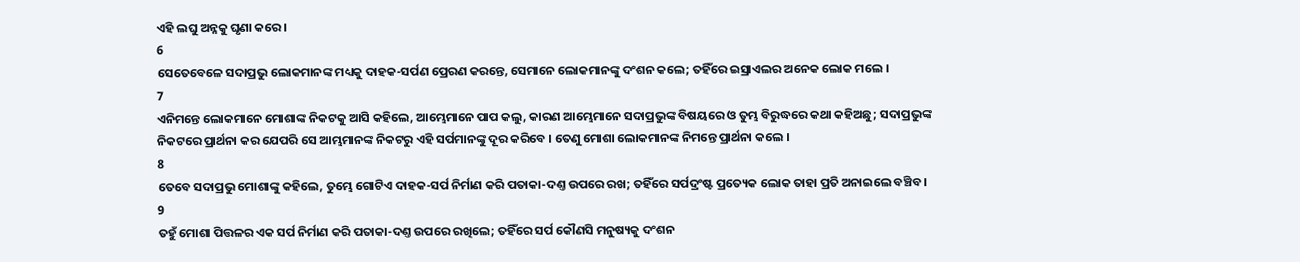ଏହି ଲଘୁ ଅନ୍ନକୁ ଘୃଣା କରେ ।
6
ସେତେବେଳେ ସଦାପ୍ରଭୁ ଲୋକମାନଙ୍କ ମଧ୍ୟକୁ ଦାହକ-ସର୍ପଣ ପ୍ରେରଣ କରନ୍ତେ, ସେମାନେ ଲୋକମାନଙ୍କୁ ଦଂଶନ କଲେ; ତହିଁରେ ଇସ୍ରାଏଲର ଅନେକ ଲୋକ ମଲେ ।
7
ଏନିମନ୍ତେ ଲୋକମାନେ ମୋଶାଙ୍କ ନିକଟକୁ ଆସି କହିଲେ, ଆମ୍ଭେମାନେ ପାପ କଲୁ, କାରଣ ଆମ୍ଭେମାନେ ସଦାପ୍ରଭୁଙ୍କ ବିଷୟରେ ଓ ତୁମ୍ଭ ବିରୁଦ୍ଧରେ କଥା କହିଅଛୁ; ସଦାପ୍ରଭୁଙ୍କ ନିକଟରେ ପ୍ରାର୍ଥନା କର ଯେପରି ସେ ଆମ୍ଭମାନଙ୍କ ନିକଟରୁ ଏହି ସର୍ପମାନଙ୍କୁ ଦୂର କରିବେ । ତେଣୁ ମୋଶା ଲୋକମାନଙ୍କ ନିମନ୍ତେ ପ୍ରାର୍ଥନା କଲେ ।
8
ତେବେ ସଦାପ୍ରଭୁ ମୋଶାଙ୍କୁ କହିଲେ, ତୁମ୍ଭେ ଗୋଟିଏ ଦାହକ-ସର୍ପ ନିର୍ମାଣ କରି ପତାକା-ଦଣ୍ତ ଉପରେ ରଖ; ତହିଁରେ ସର୍ପଦ୍ରଂଷ୍ଟ ପ୍ରତ୍ୟେକ ଲୋକ ତାହା ପ୍ରତି ଅନାଇଲେ ବଞ୍ଚିବ ।
9
ତହୁଁ ମୋଶା ପିତ୍ତଳର ଏକ ସର୍ପ ନିର୍ମାଣ କରି ପତାକା-ଦଣ୍ତ ଉପରେ ରଖିଲେ; ତହିଁରେ ସର୍ପ କୌଣସି ମନୁଷ୍ୟକୁ ଦଂଶନ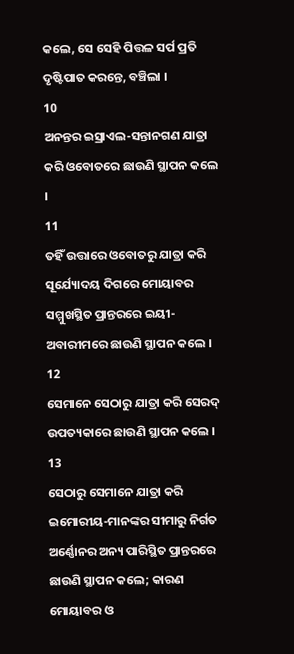କଲେ, ସେ ସେହି ପିତ୍ତଳ ସର୍ପ ପ୍ରତି ଦୃଷ୍ଟିପାତ କରନ୍ତେ, ବଞ୍ଚିଲା ।
10
ଅନନ୍ତର ଇସ୍ରାଏଲ-ସନ୍ତାନଗଣ ଯାତ୍ରା କରି ଓବୋତରେ ଛାଉଣି ସ୍ଥାପନ କଲେ ।
11
ତହିଁ ଉତ୍ତାରେ ଓବୋତରୁ ଯାତ୍ରା କରି ସୂର୍ଯ୍ୟୋଦୟ ଦିଗରେ ମୋୟାବର ସମ୍ମୁଖସ୍ଥିତ ପ୍ରାନ୍ତରରେ ଇୟୀ-ଅବାରୀମରେ ଛାଉଣି ସ୍ଥାପନ କଲେ ।
12
ସେମାନେ ସେଠାରୁ ଯାତ୍ରା କରି ସେରଦ୍ ଉପତ୍ୟକାରେ ଛାଉଣି ସ୍ଥାପନ କଲେ ।
13
ସେଠାରୁ ସେମାନେ ଯାତ୍ରା କରି ଇମୋରୀୟ-ମାନଙ୍କର ସୀମାରୁ ନିର୍ଗତ ଅର୍ଣ୍ଣୋନର ଅନ୍ୟ ପାରିସ୍ଥିତ ପ୍ରାନ୍ତରରେ ଛାଉଣି ସ୍ଥାପନ କଲେ; କାରଣ ମୋୟାବର ଓ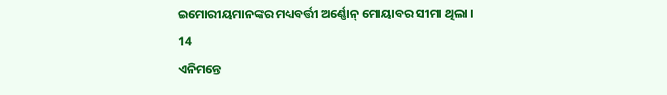ଇମୋରୀୟମାନଙ୍କର ମଧ୍ୟବର୍ତ୍ତୀ ଅର୍ଣ୍ଣୋନ୍ ମୋୟାବର ସୀମା ଥିଲା ।
14
ଏନିମନ୍ତେ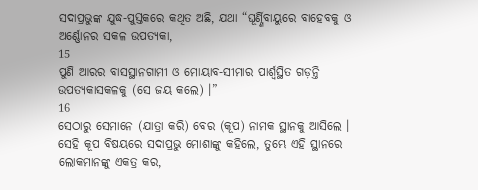ସଦାପ୍ରଭୁଙ୍କ ଯୁଦ୍ଧ-ପୁସ୍ତକରେ କଥିତ ଅଛି, ଯଥା “ଘୂର୍ଣ୍ଣିବାୟୁରେ ବାହେବକୁ ଓ ଅର୍ଣ୍ଣୋନର ସକଳ ଉପତ୍ୟକା,
15
ପୁଣି ଆରର ବାସସ୍ଥାନଗାମୀ ଓ ମୋୟାବ-ସୀମାର ପାର୍ଶ୍ଵସ୍ଥିତ ଗଡ଼ନ୍ତି ଉପତ୍ୟକାସକଳକୁ (ସେ ଜୟ କଲେ) ।”
16
ସେଠାରୁ ସେମାନେ (ଯାତ୍ରା କରି) ବେର (କୂପ) ନାମକ ସ୍ଥାନକୁ ଆସିଲେ । ସେହି କୂପ ବିଷୟରେ ସଦାପ୍ରଭୁ ମୋଶାଙ୍କୁ କହିଲେ, ତୁମ୍ଭେ ଏହି ସ୍ଥାନରେ ଲୋକମାନଙ୍କୁ ଏକତ୍ର କର,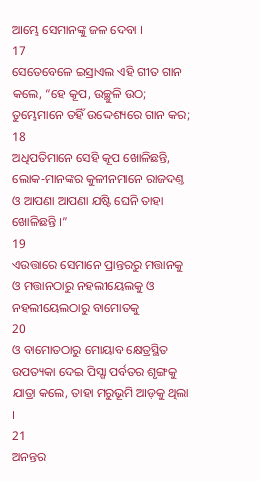ଆମ୍ଭେ ସେମାନଙ୍କୁ ଜଳ ଦେବା ।
17
ସେତେବେଳେ ଇସ୍ରାଏଲ ଏହି ଗୀତ ଗାନ କଲେ, “ହେ କୂପ, ଉଚ୍ଛୁଳି ଉଠ; ତୁମ୍ଭେମାନେ ତହିଁ ଉଦ୍ଦେଶ୍ୟରେ ଗାନ କର;
18
ଅଧିପତିମାନେ ସେହି କୂପ ଖୋଳିଛନ୍ତି, ଲୋକ-ମାନଙ୍କର କୁଳୀନମାନେ ରାଜଦଣ୍ତ ଓ ଆପଣା ଆପଣା ଯଷ୍ଟି ଘେନି ତାହା ଖୋଳିଛନ୍ତି ।”
19
ଏଉତ୍ତାରେ ସେମାନେ ପ୍ରାନ୍ତରରୁ ମତ୍ତାନକୁ ଓ ମତ୍ତାନଠାରୁ ନହଲୀୟେଲକୁ ଓ ନହଲୀୟେଲଠାରୁ ବାମୋତକୁ
20
ଓ ବାମୋତଠାରୁ ମୋୟାବ କ୍ଷେତ୍ରସ୍ଥିତ ଉପତ୍ୟକା ଦେଇ ପିସ୍ଗା ପର୍ବତର ଶୃଙ୍ଗକୁ ଯାତ୍ରା କଲେ, ତାହା ମରୁଭୂମି ଆଡ଼କୁ ଥିଲା ।
21
ଅନନ୍ତର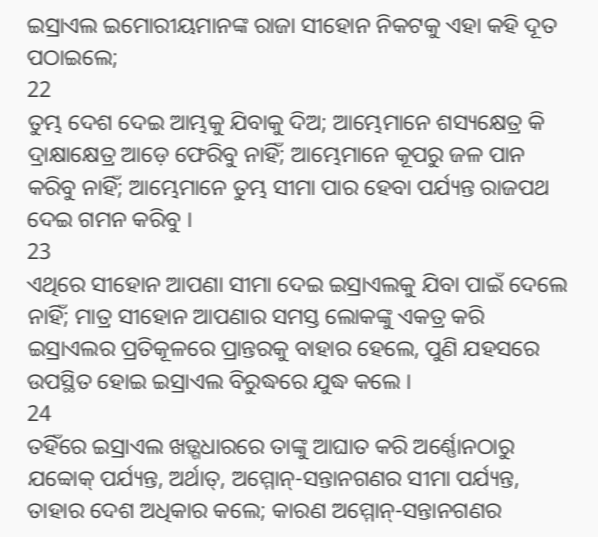ଇସ୍ରାଏଲ ଇମୋରୀୟମାନଙ୍କ ରାଜା ସୀହୋନ ନିକଟକୁ ଏହା କହି ଦୂତ ପଠାଇଲେ;
22
ତୁମ୍ଭ ଦେଶ ଦେଇ ଆମ୍ଭକୁ ଯିବାକୁ ଦିଅ; ଆମ୍ଭେମାନେ ଶସ୍ୟକ୍ଷେତ୍ର କି ଦ୍ରାକ୍ଷାକ୍ଷେତ୍ର ଆଡ଼େ ଫେରିବୁ ନାହିଁ; ଆମ୍ଭେମାନେ କୂପରୁ ଜଳ ପାନ କରିବୁ ନାହିଁ; ଆମ୍ଭେମାନେ ତୁମ୍ଭ ସୀମା ପାର ହେବା ପର୍ଯ୍ୟନ୍ତ ରାଜପଥ ଦେଇ ଗମନ କରିବୁ ।
23
ଏଥିରେ ସୀହୋନ ଆପଣା ସୀମା ଦେଇ ଇସ୍ରାଏଲକୁ ଯିବା ପାଇଁ ଦେଲେ ନାହିଁ; ମାତ୍ର ସୀହୋନ ଆପଣାର ସମସ୍ତ ଲୋକଙ୍କୁ ଏକତ୍ର କରି ଇସ୍ରାଏଲର ପ୍ରତିକୂଳରେ ପ୍ରାନ୍ତରକୁ ବାହାର ହେଲେ, ପୁଣି ଯହସରେ ଉପସ୍ଥିତ ହୋଇ ଇସ୍ରାଏଲ ବିରୁଦ୍ଧରେ ଯୁଦ୍ଧ କଲେ ।
24
ତହିଁରେ ଇସ୍ରାଏଲ ଖଡ଼୍ଗଧାରରେ ତାଙ୍କୁ ଆଘାତ କରି ଅର୍ଣ୍ଣୋନଠାରୁ ଯବ୍ବୋକ୍ ପର୍ଯ୍ୟନ୍ତ, ଅର୍ଥାତ୍, ଅମ୍ମୋନ୍-ସନ୍ତାନଗଣର ସୀମା ପର୍ଯ୍ୟନ୍ତ, ତାହାର ଦେଶ ଅଧିକାର କଲେ; କାରଣ ଅମ୍ମୋନ୍-ସନ୍ତାନଗଣର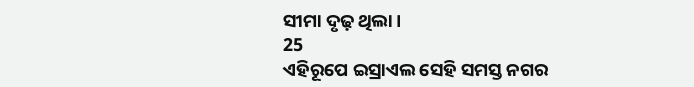ସୀମା ଦୃଢ଼ ଥିଲା ।
25
ଏହିରୂପେ ଇସ୍ରାଏଲ ସେହି ସମସ୍ତ ନଗର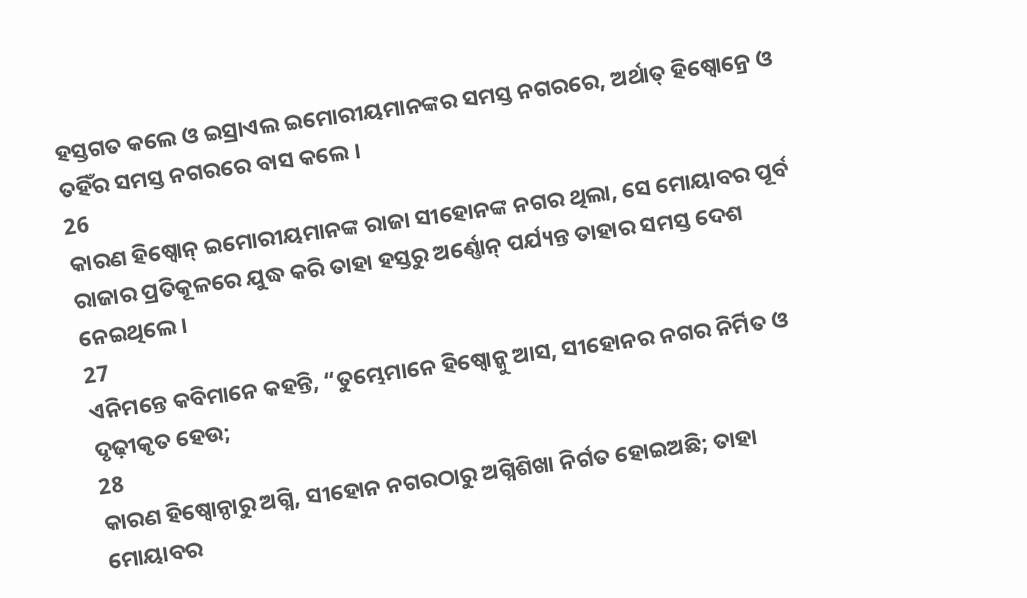ହସ୍ତଗତ କଲେ ଓ ଇସ୍ରାଏଲ ଇମୋରୀୟମାନଙ୍କର ସମସ୍ତ ନଗରରେ, ଅର୍ଥାତ୍ ହିଷ୍ବୋନ୍ରେ ଓ ତହିଁର ସମସ୍ତ ନଗରରେ ବାସ କଲେ ।
26
କାରଣ ହିଷ୍ବୋନ୍ ଇମୋରୀୟମାନଙ୍କ ରାଜା ସୀହୋନଙ୍କ ନଗର ଥିଲା, ସେ ମୋୟାବର ପୂର୍ବ ରାଜାର ପ୍ରତିକୂଳରେ ଯୁଦ୍ଧ କରି ତାହା ହସ୍ତରୁ ଅର୍ଣ୍ଣୋନ୍ ପର୍ଯ୍ୟନ୍ତ ତାହାର ସମସ୍ତ ଦେଶ ନେଇଥିଲେ ।
27
ଏନିମନ୍ତେ କବିମାନେ କହନ୍ତି, “ତୁମ୍ଭେମାନେ ହିଷ୍ବୋନ୍କୁ ଆସ, ସୀହୋନର ନଗର ନିର୍ମିତ ଓ ଦୃଢ଼ୀକୃତ ହେଉ;
28
କାରଣ ହିଷ୍ବୋନ୍ଠାରୁ ଅଗ୍ନି, ସୀହୋନ ନଗରଠାରୁ ଅଗ୍ନିଶିଖା ନିର୍ଗତ ହୋଇଅଛି; ତାହା ମୋୟାବର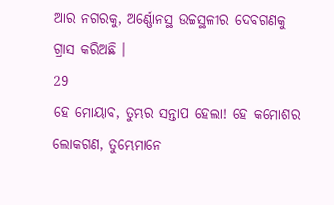ଆର ନଗରକୁ, ଅର୍ଣ୍ଣୋନସ୍ଥ ଉଚ୍ଚସ୍ଥଳୀର ଦେବଗଣକୁ ଗ୍ରାସ କରିଅଛି ।
29
ହେ ମୋୟାବ, ତୁମ୍ଭର ସନ୍ତାପ ହେଲା! ହେ କମୋଶର ଲୋକଗଣ, ତୁମ୍ଭେମାନେ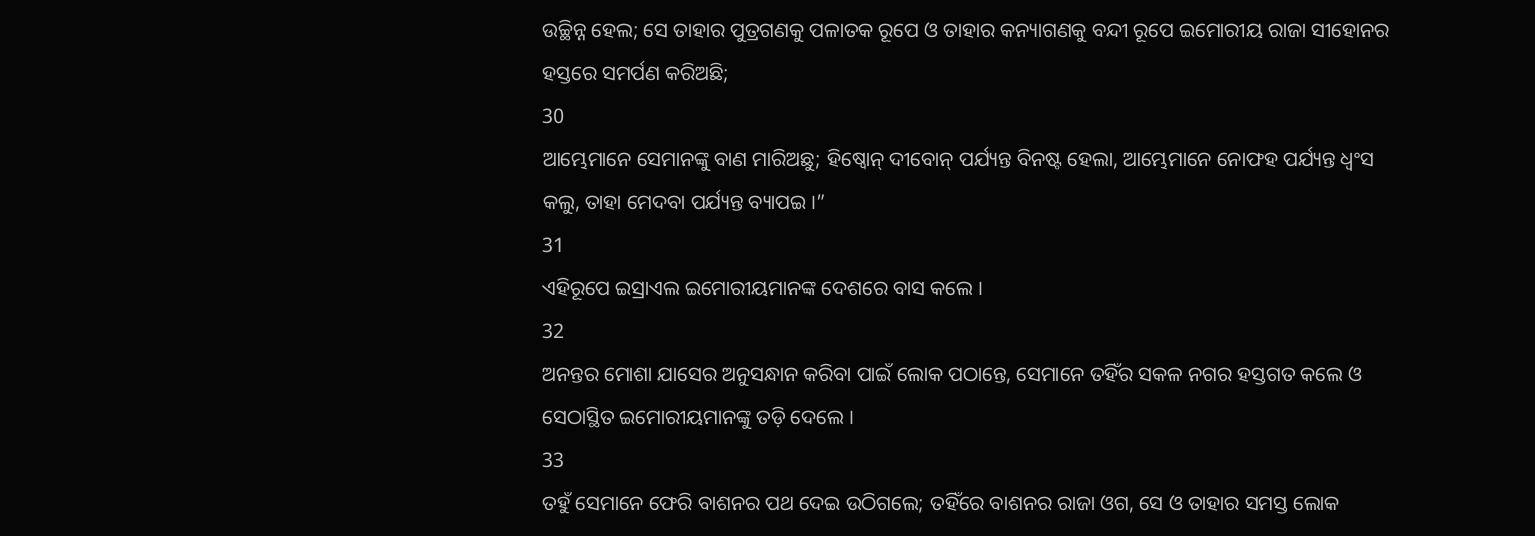ଉଚ୍ଛିନ୍ନ ହେଲ; ସେ ତାହାର ପୁତ୍ରଗଣକୁ ପଳାତକ ରୂପେ ଓ ତାହାର କନ୍ୟାଗଣକୁ ବନ୍ଦୀ ରୂପେ ଇମୋରୀୟ ରାଜା ସୀହୋନର ହସ୍ତରେ ସମର୍ପଣ କରିଅଛି;
30
ଆମ୍ଭେମାନେ ସେମାନଙ୍କୁ ବାଣ ମାରିଅଛୁ; ହିଷ୍ବୋନ୍ ଦୀବୋନ୍ ପର୍ଯ୍ୟନ୍ତ ବିନଷ୍ଟ ହେଲା, ଆମ୍ଭେମାନେ ନୋଫହ ପର୍ଯ୍ୟନ୍ତ ଧ୍ଵଂସ କଲୁ, ତାହା ମେଦବା ପର୍ଯ୍ୟନ୍ତ ବ୍ୟାପଇ ।”
31
ଏହିରୂପେ ଇସ୍ରାଏଲ ଇମୋରୀୟମାନଙ୍କ ଦେଶରେ ବାସ କଲେ ।
32
ଅନନ୍ତର ମୋଶା ଯାସେର ଅନୁସନ୍ଧାନ କରିବା ପାଇଁ ଲୋକ ପଠାନ୍ତେ, ସେମାନେ ତହିଁର ସକଳ ନଗର ହସ୍ତଗତ କଲେ ଓ ସେଠାସ୍ଥିତ ଇମୋରୀୟମାନଙ୍କୁ ତଡ଼ି ଦେଲେ ।
33
ତହୁଁ ସେମାନେ ଫେରି ବାଶନର ପଥ ଦେଇ ଉଠିଗଲେ; ତହିଁରେ ବାଶନର ରାଜା ଓଗ, ସେ ଓ ତାହାର ସମସ୍ତ ଲୋକ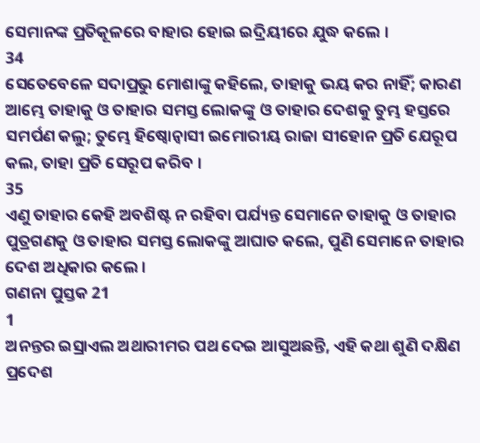ସେମାନଙ୍କ ପ୍ରତିକୂଳରେ ବାହାର ହୋଇ ଇଦ୍ରିୟୀରେ ଯୁଦ୍ଧ କଲେ ।
34
ସେତେବେଳେ ସଦାପ୍ରଭୁ ମୋଶାଙ୍କୁ କହିଲେ, ତାହାକୁ ଭୟ କର ନାହିଁ; କାରଣ ଆମ୍ଭେ ତାହାକୁ ଓ ତାହାର ସମସ୍ତ ଲୋକଙ୍କୁ ଓ ତାହାର ଦେଶକୁ ତୁମ୍ଭ ହସ୍ତରେ ସମର୍ପଣ କଲୁ; ତୁମ୍ଭେ ହିଷ୍ବୋନ୍ବାସୀ ଇମୋରୀୟ ରାଜା ସୀହୋନ ପ୍ରତି ଯେରୂପ କଲ, ତାହା ପ୍ରତି ସେରୂପ କରିବ ।
35
ଏଣୁ ତାହାର କେହି ଅବଶିଷ୍ଟ ନ ରହିବା ପର୍ଯ୍ୟନ୍ତ ସେମାନେ ତାହାକୁ ଓ ତାହାର ପୁତ୍ରଗଣକୁ ଓ ତାହାର ସମସ୍ତ ଲୋକଙ୍କୁ ଆଘାତ କଲେ, ପୁଣି ସେମାନେ ତାହାର ଦେଶ ଅଧିକାର କଲେ ।
ଗଣନା ପୁସ୍ତକ 21
1
ଅନନ୍ତର ଇସ୍ରାଏଲ ଅଥାରୀମର ପଥ ଦେଇ ଆସୁଅଛନ୍ତି, ଏହି କଥା ଶୁଣି ଦକ୍ଷିଣ ପ୍ରଦେଶ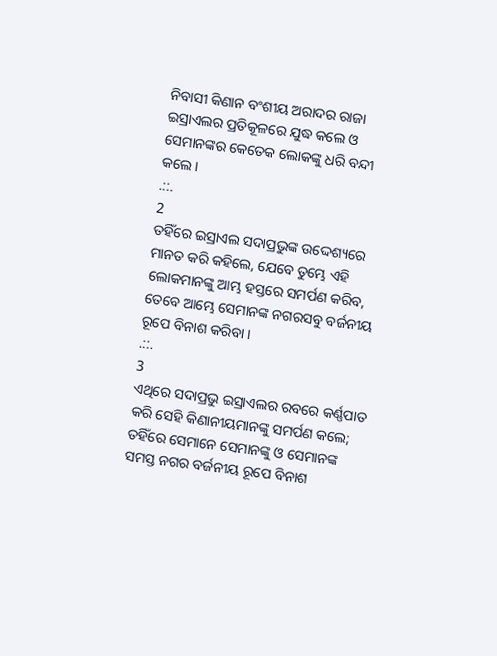ନିବାସୀ କିଣାନ ବଂଶୀୟ ଅରାଦର ରାଜା ଇସ୍ରାଏଲର ପ୍ରତିକୂଳରେ ଯୁଦ୍ଧ କଲେ ଓ ସେମାନଙ୍କର କେତେକ ଲୋକଙ୍କୁ ଧରି ବନ୍ଦୀ କଲେ ।
.::.
2
ତହିଁରେ ଇସ୍ରାଏଲ ସଦାପ୍ରଭୁଙ୍କ ଉଦ୍ଦେଶ୍ୟରେ ମାନତ କରି କହିଲେ, ଯେବେ ତୁମ୍ଭେ ଏହି ଲୋକମାନଙ୍କୁ ଆମ୍ଭ ହସ୍ତରେ ସମର୍ପଣ କରିବ, ତେବେ ଆମ୍ଭେ ସେମାନଙ୍କ ନଗରସବୁ ବର୍ଜନୀୟ ରୂପେ ବିନାଶ କରିବା ।
.::.
3
ଏଥିରେ ସଦାପ୍ରଭୁ ଇସ୍ରାଏଲର ରବରେ କର୍ଣ୍ଣପାତ କରି ସେହି କିଣାନୀୟମାନଙ୍କୁ ସମର୍ପଣ କଲେ; ତହିଁରେ ସେମାନେ ସେମାନଙ୍କୁ ଓ ସେମାନଙ୍କ ସମସ୍ତ ନଗର ବର୍ଜନୀୟ ରୂପେ ବିନାଶ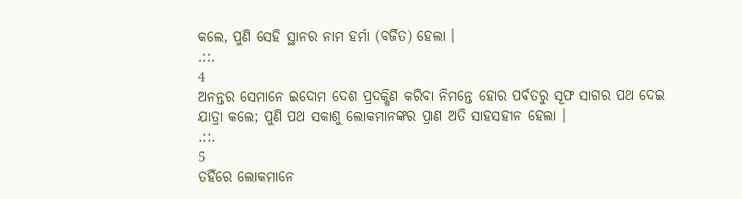କଲେ, ପୁଣି ସେହି ସ୍ଥାନର ନାମ ହର୍ମା (ବର୍ଜିତ) ହେଲା ।
.::.
4
ଅନନ୍ତର ସେମାନେ ଇଦୋମ ଦେଶ ପ୍ରଦକ୍ଷିଣ କରିବା ନିମନ୍ତେ ହୋର ପର୍ବତରୁ ସୂଫ ସାଗର ପଥ ଦେଇ ଯାତ୍ରା କଲେ; ପୁଣି ପଥ ସକାଶୁ ଲୋକମାନଙ୍କର ପ୍ରାଣ ଅତି ସାହସହୀନ ହେଲା ।
.::.
5
ତହିଁରେ ଲୋକମାନେ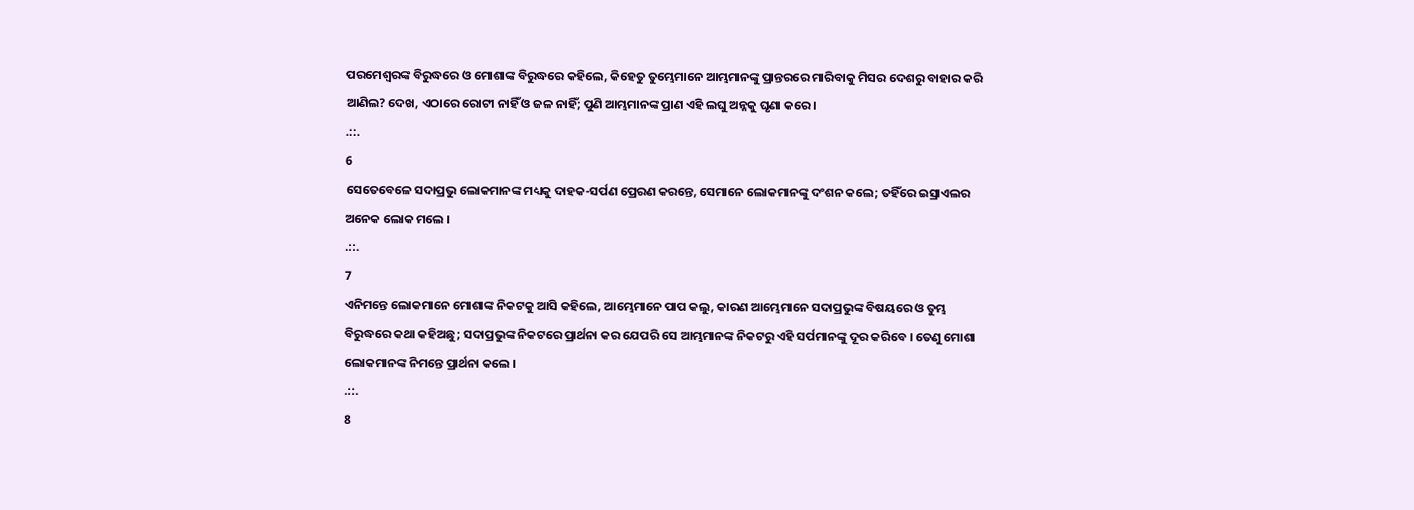ପରମେଶ୍ଵରଙ୍କ ବିରୁଦ୍ଧରେ ଓ ମୋଶାଙ୍କ ବିରୁଦ୍ଧରେ କହିଲେ, କିହେତୁ ତୁମ୍ଭେମାନେ ଆମ୍ଭମାନଙ୍କୁ ପ୍ରାନ୍ତରରେ ମାରିବାକୁ ମିସର ଦେଶରୁ ବାହାର କରି ଆଣିଲ? ଦେଖ, ଏଠାରେ ରୋଟୀ ନାହିଁ ଓ ଜଳ ନାହିଁ; ପୁଣି ଆମ୍ଭମାନଙ୍କ ପ୍ରାଣ ଏହି ଲଘୁ ଅନ୍ନକୁ ଘୃଣା କରେ ।
.::.
6
ସେତେବେଳେ ସଦାପ୍ରଭୁ ଲୋକମାନଙ୍କ ମଧ୍ୟକୁ ଦାହକ-ସର୍ପଣ ପ୍ରେରଣ କରନ୍ତେ, ସେମାନେ ଲୋକମାନଙ୍କୁ ଦଂଶନ କଲେ; ତହିଁରେ ଇସ୍ରାଏଲର ଅନେକ ଲୋକ ମଲେ ।
.::.
7
ଏନିମନ୍ତେ ଲୋକମାନେ ମୋଶାଙ୍କ ନିକଟକୁ ଆସି କହିଲେ, ଆମ୍ଭେମାନେ ପାପ କଲୁ, କାରଣ ଆମ୍ଭେମାନେ ସଦାପ୍ରଭୁଙ୍କ ବିଷୟରେ ଓ ତୁମ୍ଭ ବିରୁଦ୍ଧରେ କଥା କହିଅଛୁ; ସଦାପ୍ରଭୁଙ୍କ ନିକଟରେ ପ୍ରାର୍ଥନା କର ଯେପରି ସେ ଆମ୍ଭମାନଙ୍କ ନିକଟରୁ ଏହି ସର୍ପମାନଙ୍କୁ ଦୂର କରିବେ । ତେଣୁ ମୋଶା ଲୋକମାନଙ୍କ ନିମନ୍ତେ ପ୍ରାର୍ଥନା କଲେ ।
.::.
8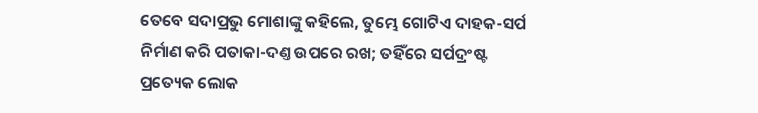ତେବେ ସଦାପ୍ରଭୁ ମୋଶାଙ୍କୁ କହିଲେ, ତୁମ୍ଭେ ଗୋଟିଏ ଦାହକ-ସର୍ପ ନିର୍ମାଣ କରି ପତାକା-ଦଣ୍ତ ଉପରେ ରଖ; ତହିଁରେ ସର୍ପଦ୍ରଂଷ୍ଟ ପ୍ରତ୍ୟେକ ଲୋକ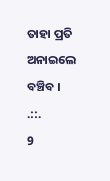ତାହା ପ୍ରତି ଅନାଇଲେ ବଞ୍ଚିବ ।
.::.
9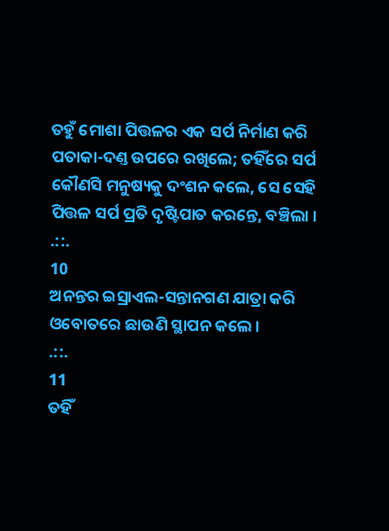ତହୁଁ ମୋଶା ପିତ୍ତଳର ଏକ ସର୍ପ ନିର୍ମାଣ କରି ପତାକା-ଦଣ୍ତ ଉପରେ ରଖିଲେ; ତହିଁରେ ସର୍ପ କୌଣସି ମନୁଷ୍ୟକୁ ଦଂଶନ କଲେ, ସେ ସେହି ପିତ୍ତଳ ସର୍ପ ପ୍ରତି ଦୃଷ୍ଟିପାତ କରନ୍ତେ, ବଞ୍ଚିଲା ।
.::.
10
ଅନନ୍ତର ଇସ୍ରାଏଲ-ସନ୍ତାନଗଣ ଯାତ୍ରା କରି ଓବୋତରେ ଛାଉଣି ସ୍ଥାପନ କଲେ ।
.::.
11
ତହିଁ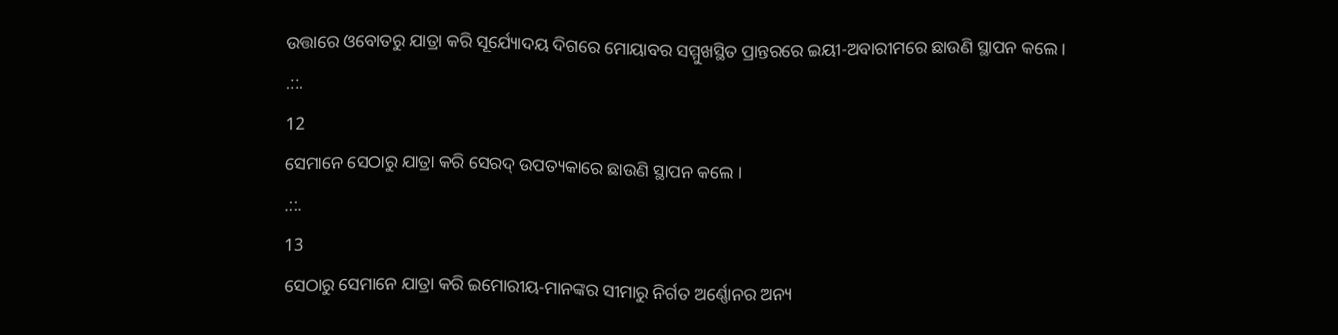ଉତ୍ତାରେ ଓବୋତରୁ ଯାତ୍ରା କରି ସୂର୍ଯ୍ୟୋଦୟ ଦିଗରେ ମୋୟାବର ସମ୍ମୁଖସ୍ଥିତ ପ୍ରାନ୍ତରରେ ଇୟୀ-ଅବାରୀମରେ ଛାଉଣି ସ୍ଥାପନ କଲେ ।
.::.
12
ସେମାନେ ସେଠାରୁ ଯାତ୍ରା କରି ସେରଦ୍ ଉପତ୍ୟକାରେ ଛାଉଣି ସ୍ଥାପନ କଲେ ।
.::.
13
ସେଠାରୁ ସେମାନେ ଯାତ୍ରା କରି ଇମୋରୀୟ-ମାନଙ୍କର ସୀମାରୁ ନିର୍ଗତ ଅର୍ଣ୍ଣୋନର ଅନ୍ୟ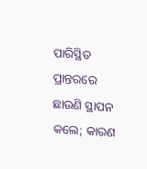ପାରିସ୍ଥିତ ପ୍ରାନ୍ତରରେ ଛାଉଣି ସ୍ଥାପନ କଲେ; କାରଣ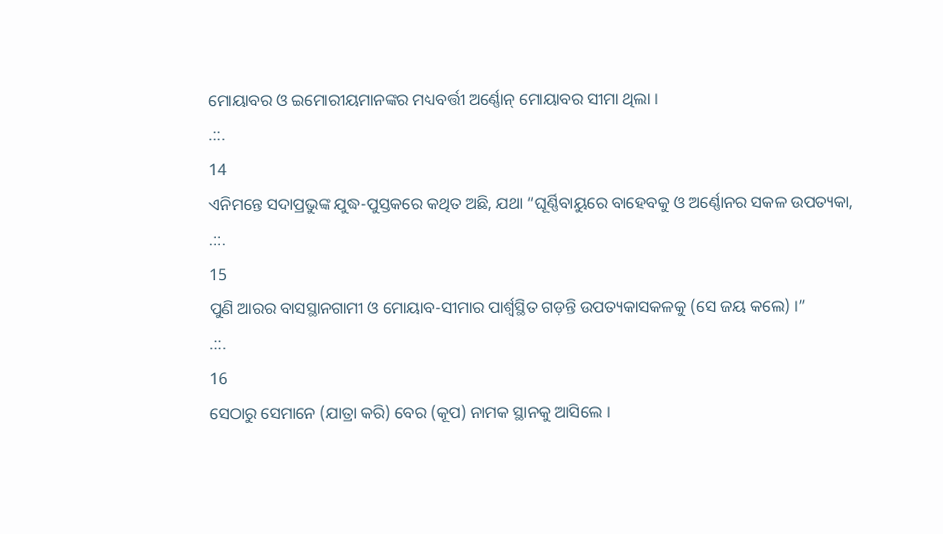ମୋୟାବର ଓ ଇମୋରୀୟମାନଙ୍କର ମଧ୍ୟବର୍ତ୍ତୀ ଅର୍ଣ୍ଣୋନ୍ ମୋୟାବର ସୀମା ଥିଲା ।
.::.
14
ଏନିମନ୍ତେ ସଦାପ୍ରଭୁଙ୍କ ଯୁଦ୍ଧ-ପୁସ୍ତକରେ କଥିତ ଅଛି, ଯଥା “ଘୂର୍ଣ୍ଣିବାୟୁରେ ବାହେବକୁ ଓ ଅର୍ଣ୍ଣୋନର ସକଳ ଉପତ୍ୟକା,
.::.
15
ପୁଣି ଆରର ବାସସ୍ଥାନଗାମୀ ଓ ମୋୟାବ-ସୀମାର ପାର୍ଶ୍ଵସ୍ଥିତ ଗଡ଼ନ୍ତି ଉପତ୍ୟକାସକଳକୁ (ସେ ଜୟ କଲେ) ।”
.::.
16
ସେଠାରୁ ସେମାନେ (ଯାତ୍ରା କରି) ବେର (କୂପ) ନାମକ ସ୍ଥାନକୁ ଆସିଲେ ।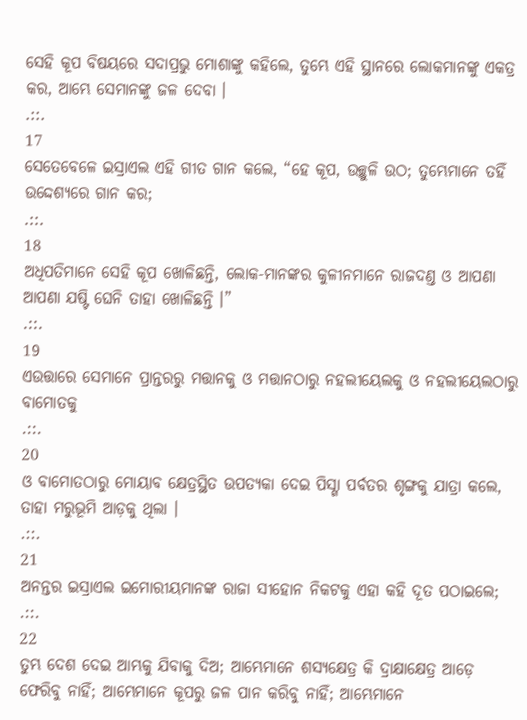ସେହି କୂପ ବିଷୟରେ ସଦାପ୍ରଭୁ ମୋଶାଙ୍କୁ କହିଲେ, ତୁମ୍ଭେ ଏହି ସ୍ଥାନରେ ଲୋକମାନଙ୍କୁ ଏକତ୍ର କର, ଆମ୍ଭେ ସେମାନଙ୍କୁ ଜଳ ଦେବା ।
.::.
17
ସେତେବେଳେ ଇସ୍ରାଏଲ ଏହି ଗୀତ ଗାନ କଲେ, “ହେ କୂପ, ଉଚ୍ଛୁଳି ଉଠ; ତୁମ୍ଭେମାନେ ତହିଁ ଉଦ୍ଦେଶ୍ୟରେ ଗାନ କର;
.::.
18
ଅଧିପତିମାନେ ସେହି କୂପ ଖୋଳିଛନ୍ତି, ଲୋକ-ମାନଙ୍କର କୁଳୀନମାନେ ରାଜଦଣ୍ତ ଓ ଆପଣା ଆପଣା ଯଷ୍ଟି ଘେନି ତାହା ଖୋଳିଛନ୍ତି ।”
.::.
19
ଏଉତ୍ତାରେ ସେମାନେ ପ୍ରାନ୍ତରରୁ ମତ୍ତାନକୁ ଓ ମତ୍ତାନଠାରୁ ନହଲୀୟେଲକୁ ଓ ନହଲୀୟେଲଠାରୁ ବାମୋତକୁ
.::.
20
ଓ ବାମୋତଠାରୁ ମୋୟାବ କ୍ଷେତ୍ରସ୍ଥିତ ଉପତ୍ୟକା ଦେଇ ପିସ୍ଗା ପର୍ବତର ଶୃଙ୍ଗକୁ ଯାତ୍ରା କଲେ, ତାହା ମରୁଭୂମି ଆଡ଼କୁ ଥିଲା ।
.::.
21
ଅନନ୍ତର ଇସ୍ରାଏଲ ଇମୋରୀୟମାନଙ୍କ ରାଜା ସୀହୋନ ନିକଟକୁ ଏହା କହି ଦୂତ ପଠାଇଲେ;
.::.
22
ତୁମ୍ଭ ଦେଶ ଦେଇ ଆମ୍ଭକୁ ଯିବାକୁ ଦିଅ; ଆମ୍ଭେମାନେ ଶସ୍ୟକ୍ଷେତ୍ର କି ଦ୍ରାକ୍ଷାକ୍ଷେତ୍ର ଆଡ଼େ ଫେରିବୁ ନାହିଁ; ଆମ୍ଭେମାନେ କୂପରୁ ଜଳ ପାନ କରିବୁ ନାହିଁ; ଆମ୍ଭେମାନେ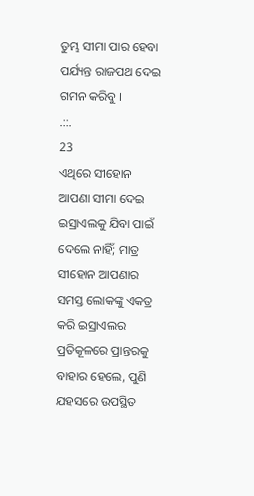ତୁମ୍ଭ ସୀମା ପାର ହେବା ପର୍ଯ୍ୟନ୍ତ ରାଜପଥ ଦେଇ ଗମନ କରିବୁ ।
.::.
23
ଏଥିରେ ସୀହୋନ ଆପଣା ସୀମା ଦେଇ ଇସ୍ରାଏଲକୁ ଯିବା ପାଇଁ ଦେଲେ ନାହିଁ; ମାତ୍ର ସୀହୋନ ଆପଣାର ସମସ୍ତ ଲୋକଙ୍କୁ ଏକତ୍ର କରି ଇସ୍ରାଏଲର ପ୍ରତିକୂଳରେ ପ୍ରାନ୍ତରକୁ ବାହାର ହେଲେ, ପୁଣି ଯହସରେ ଉପସ୍ଥିତ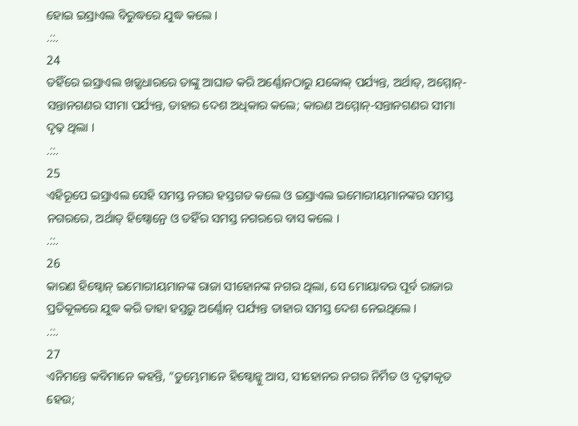ହୋଇ ଇସ୍ରାଏଲ ବିରୁଦ୍ଧରେ ଯୁଦ୍ଧ କଲେ ।
.::.
24
ତହିଁରେ ଇସ୍ରାଏଲ ଖଡ଼୍ଗଧାରରେ ତାଙ୍କୁ ଆଘାତ କରି ଅର୍ଣ୍ଣୋନଠାରୁ ଯବ୍ବୋକ୍ ପର୍ଯ୍ୟନ୍ତ, ଅର୍ଥାତ୍, ଅମ୍ମୋନ୍-ସନ୍ତାନଗଣର ସୀମା ପର୍ଯ୍ୟନ୍ତ, ତାହାର ଦେଶ ଅଧିକାର କଲେ; କାରଣ ଅମ୍ମୋନ୍-ସନ୍ତାନଗଣର ସୀମା ଦୃଢ଼ ଥିଲା ।
.::.
25
ଏହିରୂପେ ଇସ୍ରାଏଲ ସେହି ସମସ୍ତ ନଗର ହସ୍ତଗତ କଲେ ଓ ଇସ୍ରାଏଲ ଇମୋରୀୟମାନଙ୍କର ସମସ୍ତ ନଗରରେ, ଅର୍ଥାତ୍ ହିଷ୍ବୋନ୍ରେ ଓ ତହିଁର ସମସ୍ତ ନଗରରେ ବାସ କଲେ ।
.::.
26
କାରଣ ହିଷ୍ବୋନ୍ ଇମୋରୀୟମାନଙ୍କ ରାଜା ସୀହୋନଙ୍କ ନଗର ଥିଲା, ସେ ମୋୟାବର ପୂର୍ବ ରାଜାର ପ୍ରତିକୂଳରେ ଯୁଦ୍ଧ କରି ତାହା ହସ୍ତରୁ ଅର୍ଣ୍ଣୋନ୍ ପର୍ଯ୍ୟନ୍ତ ତାହାର ସମସ୍ତ ଦେଶ ନେଇଥିଲେ ।
.::.
27
ଏନିମନ୍ତେ କବିମାନେ କହନ୍ତି, “ତୁମ୍ଭେମାନେ ହିଷ୍ବୋନ୍କୁ ଆସ, ସୀହୋନର ନଗର ନିର୍ମିତ ଓ ଦୃଢ଼ୀକୃତ ହେଉ;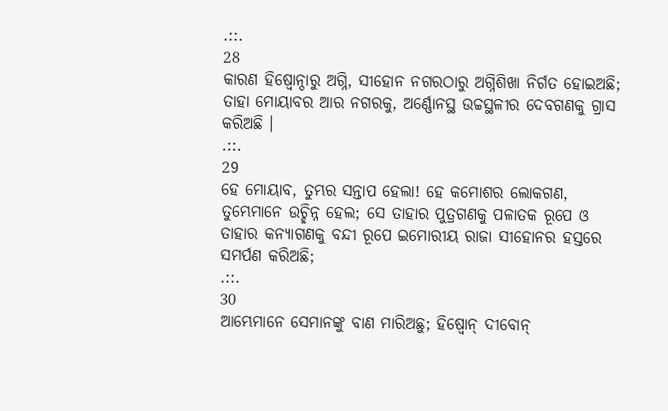.::.
28
କାରଣ ହିଷ୍ବୋନ୍ଠାରୁ ଅଗ୍ନି, ସୀହୋନ ନଗରଠାରୁ ଅଗ୍ନିଶିଖା ନିର୍ଗତ ହୋଇଅଛି; ତାହା ମୋୟାବର ଆର ନଗରକୁ, ଅର୍ଣ୍ଣୋନସ୍ଥ ଉଚ୍ଚସ୍ଥଳୀର ଦେବଗଣକୁ ଗ୍ରାସ କରିଅଛି ।
.::.
29
ହେ ମୋୟାବ, ତୁମ୍ଭର ସନ୍ତାପ ହେଲା! ହେ କମୋଶର ଲୋକଗଣ, ତୁମ୍ଭେମାନେ ଉଚ୍ଛିନ୍ନ ହେଲ; ସେ ତାହାର ପୁତ୍ରଗଣକୁ ପଳାତକ ରୂପେ ଓ ତାହାର କନ୍ୟାଗଣକୁ ବନ୍ଦୀ ରୂପେ ଇମୋରୀୟ ରାଜା ସୀହୋନର ହସ୍ତରେ ସମର୍ପଣ କରିଅଛି;
.::.
30
ଆମ୍ଭେମାନେ ସେମାନଙ୍କୁ ବାଣ ମାରିଅଛୁ; ହିଷ୍ବୋନ୍ ଦୀବୋନ୍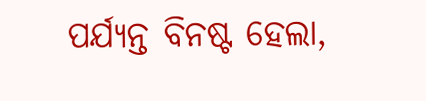ପର୍ଯ୍ୟନ୍ତ ବିନଷ୍ଟ ହେଲା,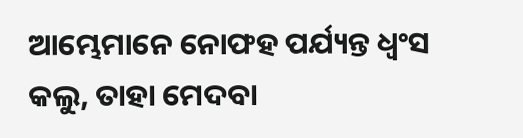ଆମ୍ଭେମାନେ ନୋଫହ ପର୍ଯ୍ୟନ୍ତ ଧ୍ଵଂସ କଲୁ, ତାହା ମେଦବା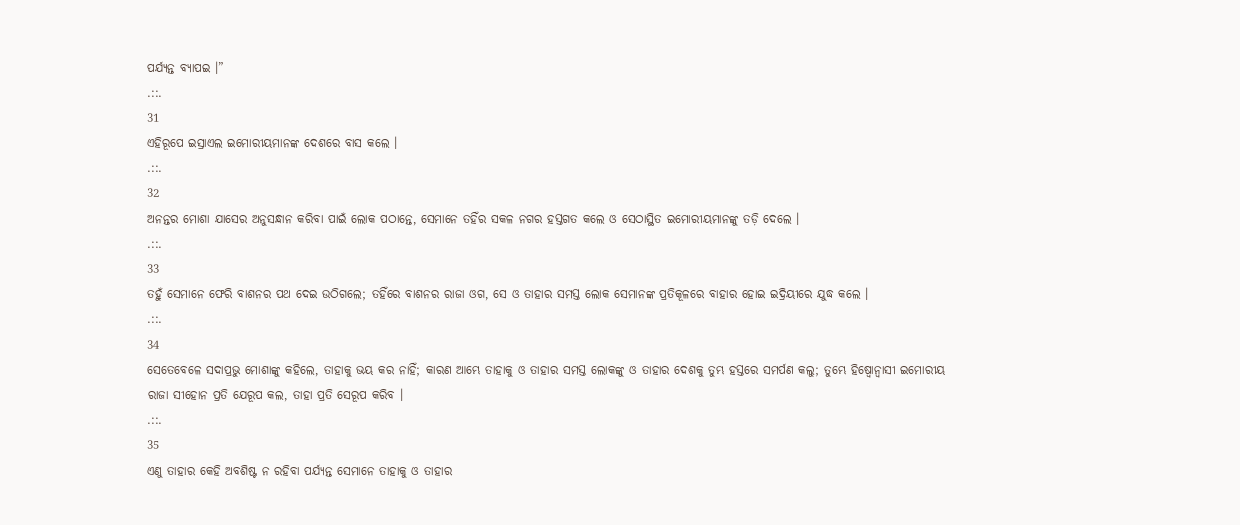ପର୍ଯ୍ୟନ୍ତ ବ୍ୟାପଇ ।”
.::.
31
ଏହିରୂପେ ଇସ୍ରାଏଲ ଇମୋରୀୟମାନଙ୍କ ଦେଶରେ ବାସ କଲେ ।
.::.
32
ଅନନ୍ତର ମୋଶା ଯାସେର ଅନୁସନ୍ଧାନ କରିବା ପାଇଁ ଲୋକ ପଠାନ୍ତେ, ସେମାନେ ତହିଁର ସକଳ ନଗର ହସ୍ତଗତ କଲେ ଓ ସେଠାସ୍ଥିତ ଇମୋରୀୟମାନଙ୍କୁ ତଡ଼ି ଦେଲେ ।
.::.
33
ତହୁଁ ସେମାନେ ଫେରି ବାଶନର ପଥ ଦେଇ ଉଠିଗଲେ; ତହିଁରେ ବାଶନର ରାଜା ଓଗ, ସେ ଓ ତାହାର ସମସ୍ତ ଲୋକ ସେମାନଙ୍କ ପ୍ରତିକୂଳରେ ବାହାର ହୋଇ ଇଦ୍ରିୟୀରେ ଯୁଦ୍ଧ କଲେ ।
.::.
34
ସେତେବେଳେ ସଦାପ୍ରଭୁ ମୋଶାଙ୍କୁ କହିଲେ, ତାହାକୁ ଭୟ କର ନାହିଁ; କାରଣ ଆମ୍ଭେ ତାହାକୁ ଓ ତାହାର ସମସ୍ତ ଲୋକଙ୍କୁ ଓ ତାହାର ଦେଶକୁ ତୁମ୍ଭ ହସ୍ତରେ ସମର୍ପଣ କଲୁ; ତୁମ୍ଭେ ହିଷ୍ବୋନ୍ବାସୀ ଇମୋରୀୟ ରାଜା ସୀହୋନ ପ୍ରତି ଯେରୂପ କଲ, ତାହା ପ୍ରତି ସେରୂପ କରିବ ।
.::.
35
ଏଣୁ ତାହାର କେହି ଅବଶିଷ୍ଟ ନ ରହିବା ପର୍ଯ୍ୟନ୍ତ ସେମାନେ ତାହାକୁ ଓ ତାହାର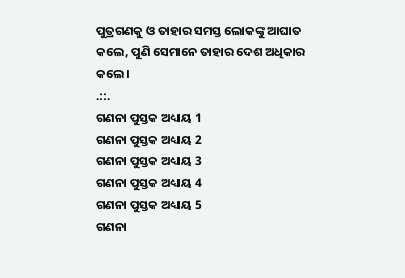ପୁତ୍ରଗଣକୁ ଓ ତାହାର ସମସ୍ତ ଲୋକଙ୍କୁ ଆଘାତ କଲେ, ପୁଣି ସେମାନେ ତାହାର ଦେଶ ଅଧିକାର କଲେ ।
.::.
ଗଣନା ପୁସ୍ତକ ଅଧ୍ୟାୟ 1
ଗଣନା ପୁସ୍ତକ ଅଧ୍ୟାୟ 2
ଗଣନା ପୁସ୍ତକ ଅଧ୍ୟାୟ 3
ଗଣନା ପୁସ୍ତକ ଅଧ୍ୟାୟ 4
ଗଣନା ପୁସ୍ତକ ଅଧ୍ୟାୟ 5
ଗଣନା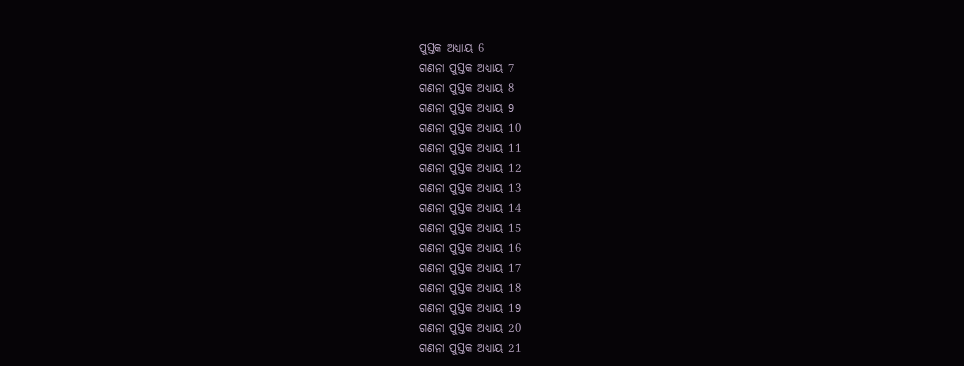ପୁସ୍ତକ ଅଧ୍ୟାୟ 6
ଗଣନା ପୁସ୍ତକ ଅଧ୍ୟାୟ 7
ଗଣନା ପୁସ୍ତକ ଅଧ୍ୟାୟ 8
ଗଣନା ପୁସ୍ତକ ଅଧ୍ୟାୟ 9
ଗଣନା ପୁସ୍ତକ ଅଧ୍ୟାୟ 10
ଗଣନା ପୁସ୍ତକ ଅଧ୍ୟାୟ 11
ଗଣନା ପୁସ୍ତକ ଅଧ୍ୟାୟ 12
ଗଣନା ପୁସ୍ତକ ଅଧ୍ୟାୟ 13
ଗଣନା ପୁସ୍ତକ ଅଧ୍ୟାୟ 14
ଗଣନା ପୁସ୍ତକ ଅଧ୍ୟାୟ 15
ଗଣନା ପୁସ୍ତକ ଅଧ୍ୟାୟ 16
ଗଣନା ପୁସ୍ତକ ଅଧ୍ୟାୟ 17
ଗଣନା ପୁସ୍ତକ ଅଧ୍ୟାୟ 18
ଗଣନା ପୁସ୍ତକ ଅଧ୍ୟାୟ 19
ଗଣନା ପୁସ୍ତକ ଅଧ୍ୟାୟ 20
ଗଣନା ପୁସ୍ତକ ଅଧ୍ୟାୟ 21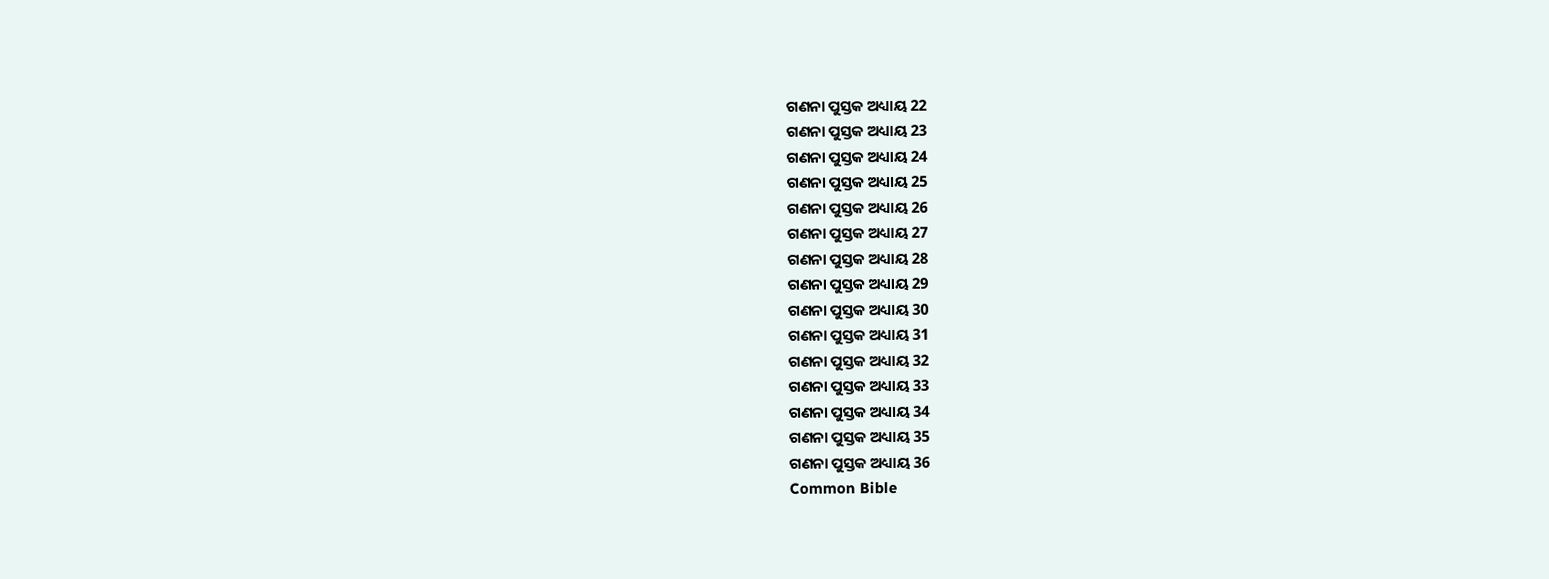ଗଣନା ପୁସ୍ତକ ଅଧ୍ୟାୟ 22
ଗଣନା ପୁସ୍ତକ ଅଧ୍ୟାୟ 23
ଗଣନା ପୁସ୍ତକ ଅଧ୍ୟାୟ 24
ଗଣନା ପୁସ୍ତକ ଅଧ୍ୟାୟ 25
ଗଣନା ପୁସ୍ତକ ଅଧ୍ୟାୟ 26
ଗଣନା ପୁସ୍ତକ ଅଧ୍ୟାୟ 27
ଗଣନା ପୁସ୍ତକ ଅଧ୍ୟାୟ 28
ଗଣନା ପୁସ୍ତକ ଅଧ୍ୟାୟ 29
ଗଣନା ପୁସ୍ତକ ଅଧ୍ୟାୟ 30
ଗଣନା ପୁସ୍ତକ ଅଧ୍ୟାୟ 31
ଗଣନା ପୁସ୍ତକ ଅଧ୍ୟାୟ 32
ଗଣନା ପୁସ୍ତକ ଅଧ୍ୟାୟ 33
ଗଣନା ପୁସ୍ତକ ଅଧ୍ୟାୟ 34
ଗଣନା ପୁସ୍ତକ ଅଧ୍ୟାୟ 35
ଗଣନା ପୁସ୍ତକ ଅଧ୍ୟାୟ 36
Common Bible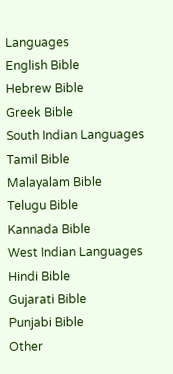Languages
English Bible
Hebrew Bible
Greek Bible
South Indian Languages
Tamil Bible
Malayalam Bible
Telugu Bible
Kannada Bible
West Indian Languages
Hindi Bible
Gujarati Bible
Punjabi Bible
Other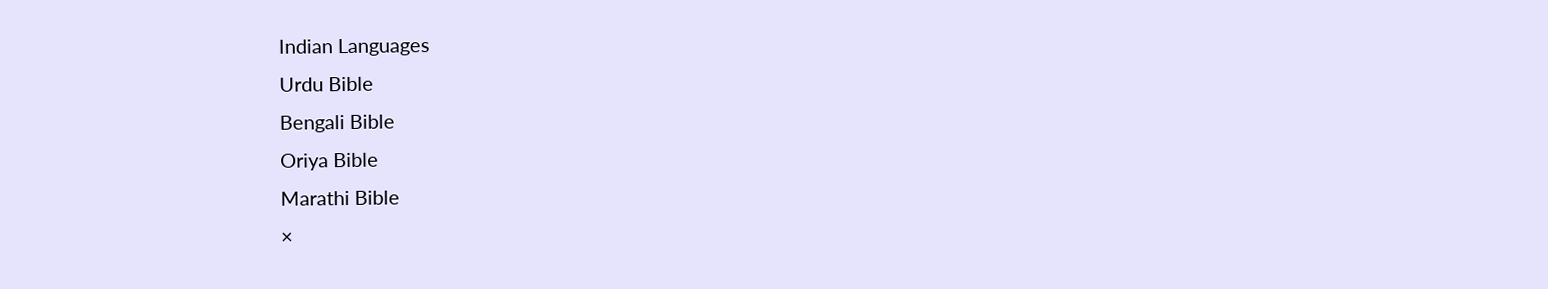Indian Languages
Urdu Bible
Bengali Bible
Oriya Bible
Marathi Bible
×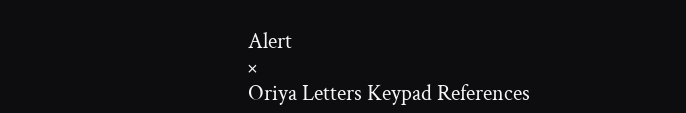Alert
×
Oriya Letters Keypad References